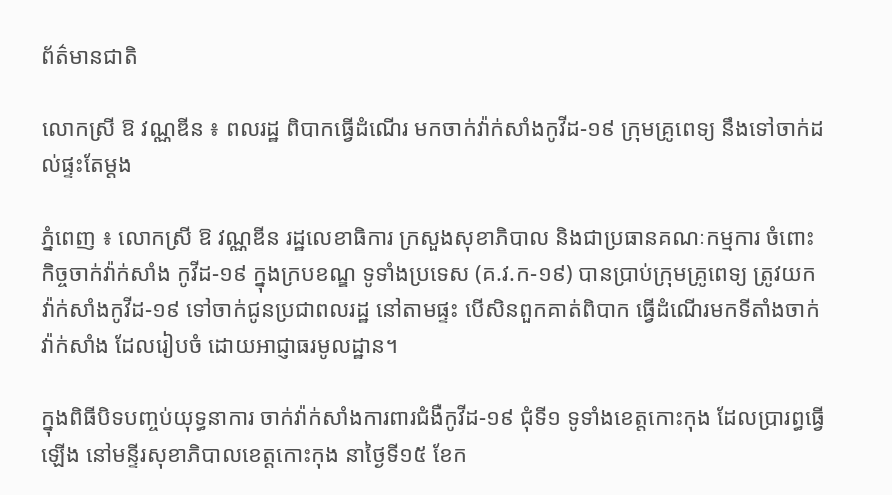ព័ត៌មានជាតិ

លោកស្រី ឱ វណ្ណឌីន ៖ ពលរដ្ឋ ពិបាកធ្វើដំណើរ មកចាក់វ៉ាក់សាំងកូវីដ-១៩ ក្រុមគ្រូពេទ្យ នឹងទៅចាក់ដល់ផ្ទះតែម្ដង

ភ្នំពេញ ៖ លោកស្រី ឱ វណ្ណឌីន រដ្ឋលេខាធិការ ក្រសួងសុខាភិបាល និងជាប្រធានគណៈកម្មការ ចំពោះកិច្ចចាក់វ៉ាក់សាំង កូវីដ-១៩ ក្នុងក្របខណ្ឌ ទូទាំងប្រទេស (គ.វ.ក-១៩) បានប្រាប់ក្រុមគ្រូពេទ្យ ត្រូវយកវ៉ាក់សាំងកូវីដ-១៩ ទៅចាក់ជូនប្រជាពលរដ្ឋ នៅតាមផ្ទះ បើសិនពួកគាត់ពិបាក ធ្វើដំណើរមកទីតាំងចាក់វ៉ាក់សាំង ដែលរៀបចំ ដោយអាជ្ញាធរមូលដ្ឋាន។

ក្នុងពិធីបិទបញ្ចប់យុទ្ធនាការ ចាក់វ៉ាក់សាំងការពារជំងឺកូវីដ-១៩ ជុំទី១ ទូទាំងខេត្តកោះកុង ដែលប្រារព្ធធ្វើឡើង នៅមន្ទីរសុខាភិបាលខេត្តកោះកុង នាថ្ងៃទី១៥ ខែក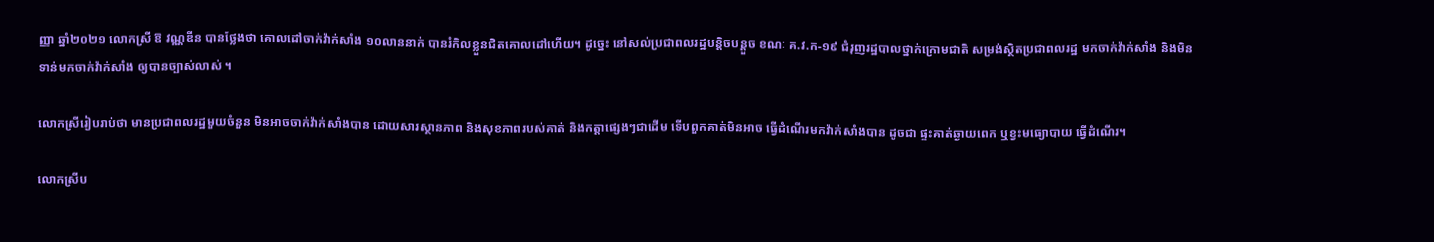ញ្ញា ឆ្នាំ២០២១ លោកស្រី ឱ វណ្ណឌីន បានថ្លែងថា គោលដៅចាក់វ៉ាក់សាំង ១០លាននាក់ បានរំកិលខ្លួនជិតគោលដៅហើយ។ ដូច្នេះ នៅសល់ប្រជាពលរដ្ឋបន្ដិចបន្ដួច ខណៈ គ.វ.ក-១៩ ជំរុញរដ្ឋបាលថ្នាក់ក្រោមជាតិ សម្រង់ស្ថិតប្រជាពលរដ្ឋ មកចាក់វ៉ាក់សាំង និងមិនទាន់មកចាក់វ៉ាក់សាំង ឲ្យបានច្បាស់លាស់ ។

លោកស្រីរៀបរាប់ថា មានប្រជាពលរដ្ឋមួយចំនួន មិនអាចចាក់វ៉ាក់សាំងបាន ដោយសារស្ថានភាព និងសុខភាពរបស់គាត់ និងកត្ដាផ្សេងៗជាដើម ទើបពួកគាត់មិនអាច ធ្វើដំណើរមកវ៉ាក់សាំងបាន ដូចជា ផ្ទះគាត់ឆ្ងាយពេក ឬខ្វះមធ្យោបាយ ធ្វើដំណើរ។

លោកស្រីប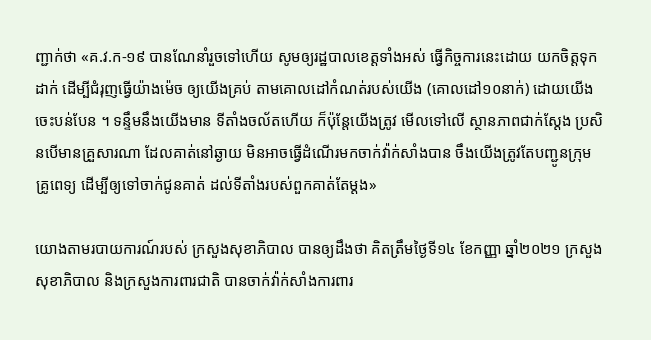ញ្ជាក់ថា «គ.វ.ក-១៩ បានណែនាំរួចទៅហើយ សូមឲ្យរដ្ឋបាលខេត្ដទាំងអស់ ធ្វើកិច្ចការនេះដោយ យកចិត្ដទុកដាក់ ដើម្បីជំរុញធ្វើយ៉ាងម៉េច ឲ្យយើងគ្រប់ តាមគោលដៅកំណត់របស់យើង (គោលដៅ១០នាក់) ដោយយើងចេះបន់បែន ។ ទន្ទឹមនឹងយើងមាន ទីតាំងចល័តហើយ ក៏ប៉ុន្ដែយើងត្រូវ មើលទៅលើ ស្ថានភាពជាក់ស្ដែង ប្រសិនបើមានគ្រួសារណា ដែលគាត់នៅឆ្ងាយ មិនអាចធ្វើដំណើរមកចាក់វ៉ាក់សាំងបាន ចឹងយើងត្រូវតែបញ្ជូនក្រុមគ្រូពេទ្យ ដើម្បីឲ្យទៅចាក់ជូនគាត់ ដល់ទីតាំងរបស់ពួកគាត់តែម្ដង»

យោងតាមរបាយការណ៍របស់ ក្រសួងសុខាភិបាល បានឲ្យដឹងថា គិតត្រឹមថ្ងៃទី១៤ ខែកញ្ញា ឆ្នាំ២០២១ ក្រសួងសុខាភិបាល និងក្រសួងការពារជាតិ បានចាក់វ៉ាក់សាំងការពារ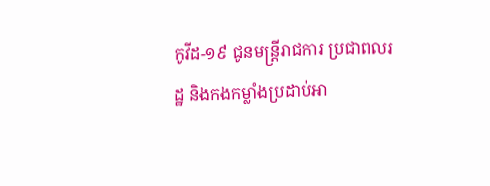កូវីដ-១៩ ជូនមន្រ្តីរាជការ ប្រជាពលរដ្ឋ និងកងកម្លាំងប្រដាប់អា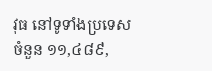វុធ នៅទូទាំងប្រទេស ចំនួន ១១,៤៨៩,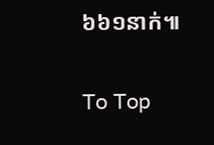៦៦១នាក់៕

To Top